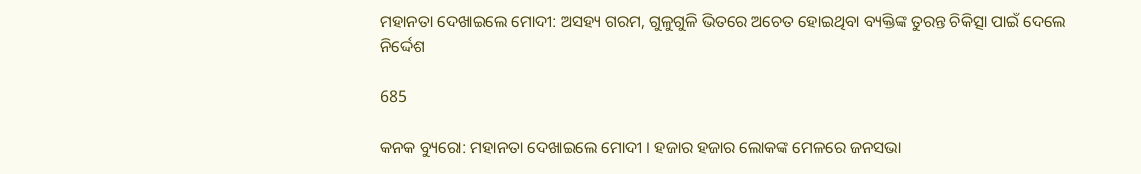ମହାନତା ଦେଖାଇଲେ ମୋଦୀ: ଅସହ୍ୟ ଗରମ, ଗୁଳୁଗୁଳି ଭିତରେ ଅଚେତ ହୋଇଥିବା ବ୍ୟକ୍ତିଙ୍କ ତୁରନ୍ତ ଚିକିତ୍ସା ପାଇଁ ଦେଲେ ନିର୍ଦ୍ଦେଶ

685

କନକ ବ୍ୟୁରୋ: ମହାନତା ଦେଖାଇଲେ ମୋଦୀ । ହଜାର ହଜାର ଲୋକଙ୍କ ମେଳରେ ଜନସଭା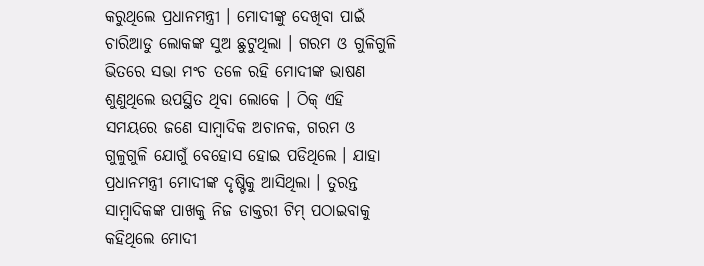କରୁଥିଲେ ପ୍ରଧାନମନ୍ତ୍ରୀ । ମୋଦୀଙ୍କୁ ଦେଖିବା ପାଇଁ ଚାରିଆଡୁ ଲୋକଙ୍କ ସୁଅ ଛୁଟୁଥିଲା । ଗରମ ଓ ଗୁଳିଗୁଳି ଭିତରେ ସଭା ମଂଚ ତଳେ ରହି ମୋଦୀଙ୍କ ଭାଷଣ ଶୁଣୁଥିଲେ ଉପସ୍ଥିତ ଥିବା ଲୋକେ । ଠିକ୍ ଏହି ସମୟରେ ଜଣେ ସାମ୍ବାଦିକ ଅଚାନକ, ଗରମ ଓ ଗୁଳୁଗୁଳି ଯୋଗୁଁ ବେହୋସ ହୋଇ ପଡିଥିଲେ । ଯାହା ପ୍ରଧାନମନ୍ତ୍ରୀ ମୋଦୀଙ୍କ ଦୃଷ୍ଟିକୁ ଆସିଥିଲା । ତୁରନ୍ତ ସାମ୍ବାଦିକଙ୍କ ପାଖକୁ ନିଜ ଡାକ୍ତରୀ ଟିମ୍ ପଠାଇବାକୁ କହିଥିଲେ ମୋଦୀ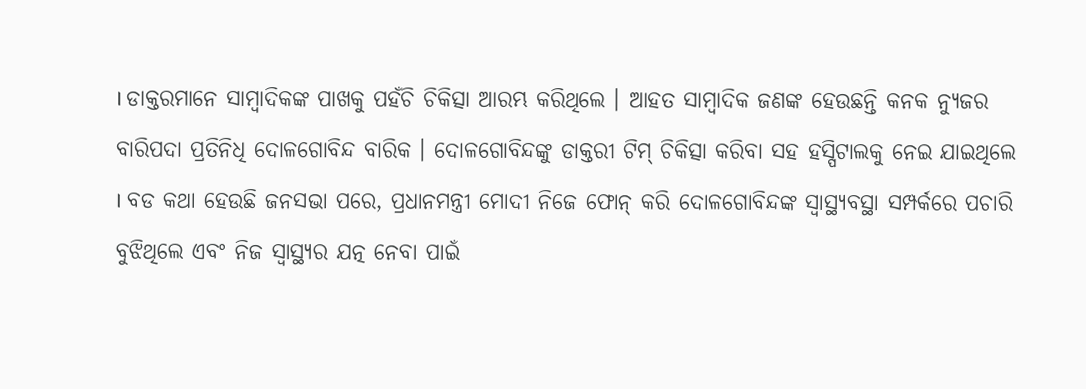। ଡାକ୍ତରମାନେ ସାମ୍ବାଦିକଙ୍କ ପାଖକୁ ପହଁଚି ଚିକିତ୍ସା ଆରମ୍ଭ କରିଥିଲେ । ଆହତ ସାମ୍ବାଦିକ ଜଣଙ୍କ ହେଉଛନ୍ତି କନକ ନ୍ୟୁଜର ବାରିପଦା ପ୍ରତିନିଧି ଦୋଳଗୋବିନ୍ଦ ବାରିକ । ଦୋଳଗୋବିନ୍ଦଙ୍କୁ ଡାକ୍ତରୀ ଟିମ୍ ଚିକିତ୍ସା କରିବା ସହ ହସ୍ପିଟାଲକୁ ନେଇ ଯାଇଥିଲେ । ବଡ କଥା ହେଉଛି ଜନସଭା ପରେ, ପ୍ରଧାନମନ୍ତ୍ରୀ ମୋଦୀ ନିଜେ ଫୋନ୍ କରି ଦୋଳଗୋବିନ୍ଦଙ୍କ ସ୍ୱାସ୍ଥ୍ୟବସ୍ଥା ସମ୍ପର୍କରେ ପଚାରି ବୁଝିଥିଲେ ଏବଂ ନିଜ ସ୍ୱାସ୍ଥ୍ୟର ଯତ୍ନ ନେବା ପାଇଁ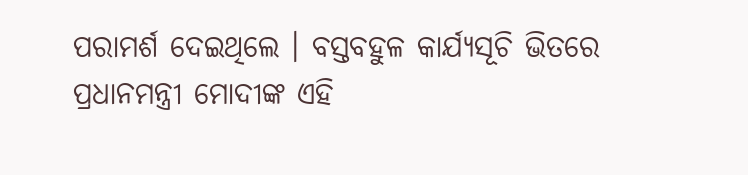ପରାମର୍ଶ ଦେଇଥିଲେ । ବସ୍ତବହୁଳ କାର୍ଯ୍ୟସୂଚି ଭିତରେ ପ୍ରଧାନମନ୍ତ୍ରୀ ମୋଦୀଙ୍କ ଏହି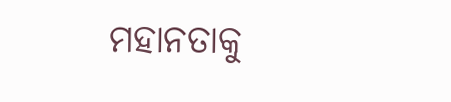ମହାନତାକୁ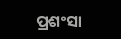ପ୍ରଶଂସା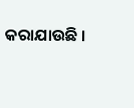କରାଯାଉଛି ।